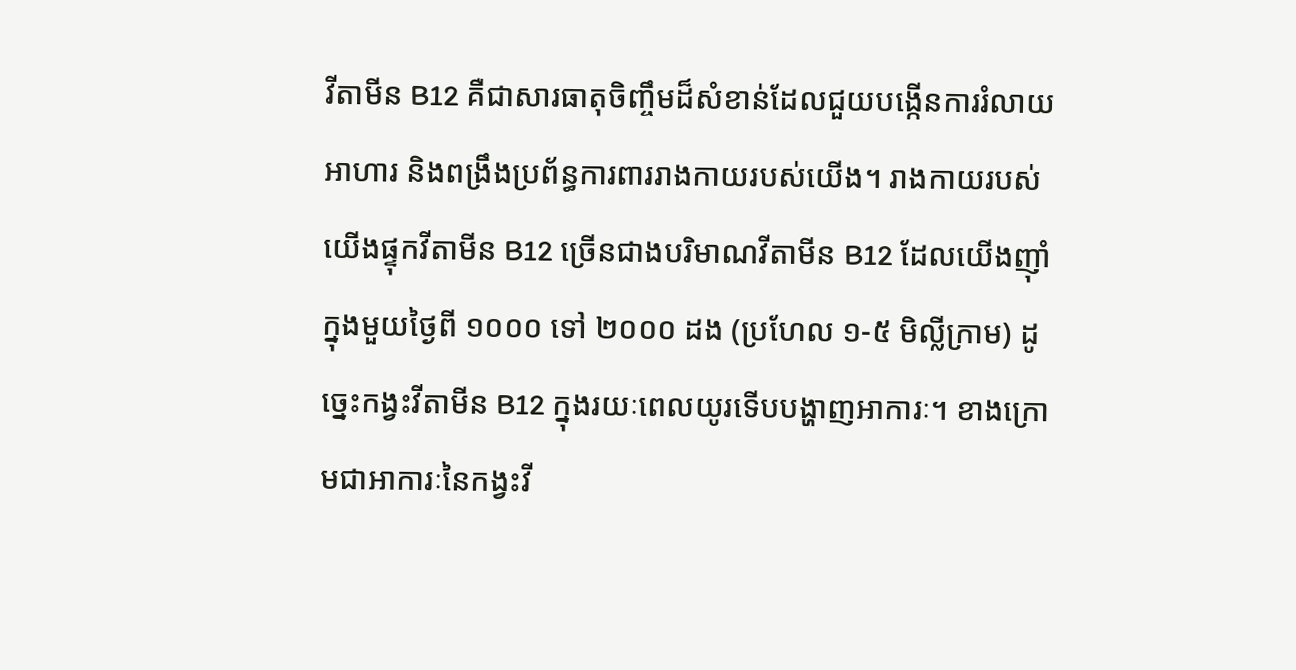វីតាមីន B12 គឺជាសារធាតុចិញ្ចឹមដ៏សំខាន់ដែលជួយបង្កើនការរំលាយអាហារ និងពង្រឹងប្រព័ន្ធការពាររាងកាយរបស់យើង។ រាងកាយរបស់យើងផ្ទុកវីតាមីន B12 ច្រើនជាងបរិមាណវីតាមីន B12 ដែលយើងញ៉ាំក្នុងមួយថ្ងៃពី ១០០០ ទៅ ២០០០ ដង (ប្រហែល ១-៥ មិល្លីក្រាម) ដូច្នេះកង្វះវីតាមីន B12 ក្នុងរយៈពេលយូរទើបបង្ហាញអាការៈ។ ខាងក្រោមជាអាការៈនៃកង្វះវី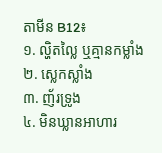តាមីន B12៖
១. ល្ហិតល្លៃ ឬគ្មានកម្លាំង
២. ស្លេកស្លាំង
៣. ញ័រទ្រូង
៤. មិនឃ្លានអាហារ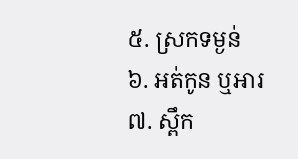៥. ស្រកទម្ងន់
៦. អត់កូន ឬអារ
៧. ស្ពឹក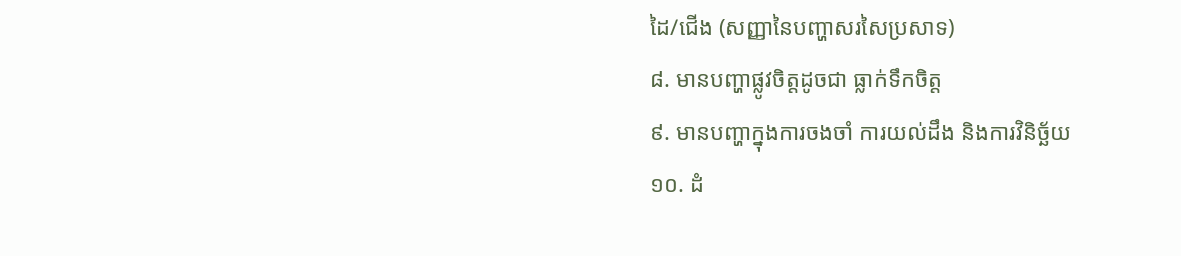ដៃ/ជើង (សញ្ញានៃបញ្ហាសរសៃប្រសាទ)
៨. មានបញ្ហាផ្លូវចិត្តដូចជា ធ្លាក់ទឹកចិត្ត
៩. មានបញ្ហាក្នុងការចងចាំ ការយល់ដឹង និងការវិនិច្ឆ័យ
១០. ដំ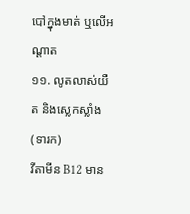បៅក្នុងមាត់ ឬលើអណ្តាត
១១. លូតលាស់យឺត និងស្លេកស្លាំង (ទារក)
វីតាមីន B12 មាន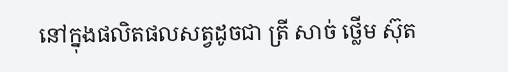នៅក្នុងផលិតផលសត្វដូចជា ត្រី សាច់ ថ្លើម ស៊ុត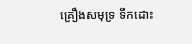គ្រឿងសមុទ្រ ទឹកដោះ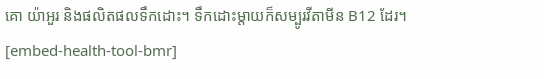គោ យ៉ាអួរ និងផលិតផលទឹកដោះ។ ទឹកដោះម្តាយក៏សម្បូរវីតាមីន B12 ដែរ។
[embed-health-tool-bmr]